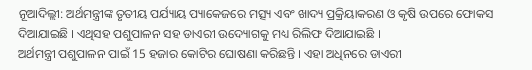ନୂଆଦିଲ୍ଲୀ: ଅର୍ଥମନ୍ତ୍ରୀଙ୍କ ତୃତୀୟ ପର୍ଯ୍ୟାୟ ପ୍ୟାକେଜରେ ମତ୍ସ୍ୟ ଏବଂ ଖାଦ୍ୟ ପ୍ରକ୍ରିୟାକରଣ ଓ କୃଷି ଉପରେ ଫୋକସ ଦିଆଯାଇଛି । ଏଥିସହ ପଶୁପାଳନ ସହ ଡାଏରୀ ଉଦ୍ୟୋଗକୁ ମଧ୍ୟ ରିଲିଫ ଦିଆଯାଇଛି ।
ଅର୍ଥମନ୍ତ୍ରୀ ପଶୁପାଳନ ପାଇଁ 15 ହଜାର କୋଟିର ଘୋଷଣା କରିଛନ୍ତି । ଏହା ଅଧିନରେ ଡାଏରୀ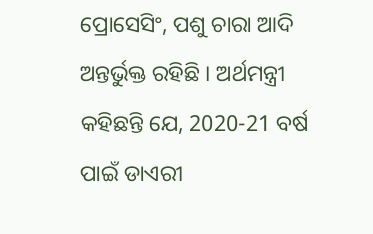ପ୍ରୋସେସିଂ, ପଶୁ ଚାରା ଆଦି ଅନ୍ତର୍ଭୁକ୍ତ ରହିଛି । ଅର୍ଥମନ୍ତ୍ରୀ କହିଛନ୍ତି ଯେ, 2020-21 ବର୍ଷ ପାଇଁ ଡାଏରୀ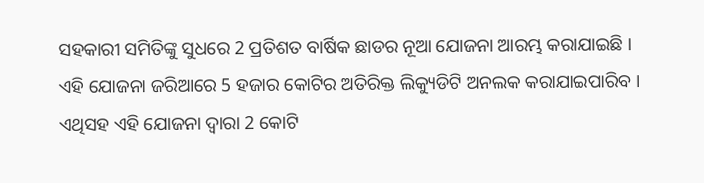ସହକାରୀ ସମିତିଙ୍କୁ ସୁଧରେ 2 ପ୍ରତିଶତ ବାର୍ଷିକ ଛାଡର ନୂଆ ଯୋଜନା ଆରମ୍ଭ କରାଯାଇଛି । ଏହି ଯୋଜନା ଜରିଆରେ 5 ହଜାର କୋଟିର ଅତିରିକ୍ତ ଲିକ୍ୟୁଡିଟି ଅନଲକ କରାଯାଇପାରିବ । ଏଥିସହ ଏହି ଯୋଜନା ଦ୍ବାରା 2 କୋଟି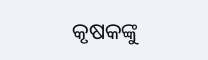କୃଷକଙ୍କୁ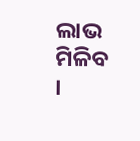ଲାଭ ମିଳିବ ।